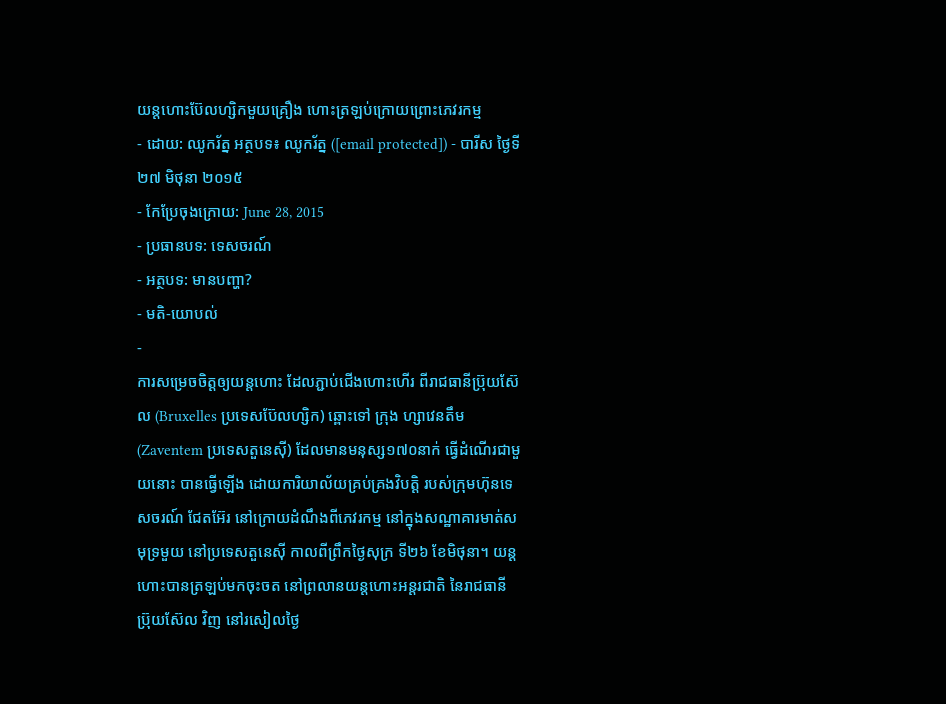យន្ដហោះប៊ែលហ្សិកមួយគ្រឿង ហោះត្រឡប់ក្រោយព្រោះភេវរកម្ម
- ដោយ: ឈូករ័ត្ន អត្ថបទ៖ ឈូករ័ត្ន ([email protected]) - បារីស ថ្ងៃទី២៧ មិថុនា ២០១៥
- កែប្រែចុងក្រោយ: June 28, 2015
- ប្រធានបទ: ទេសចរណ៍
- អត្ថបទ: មានបញ្ហា?
- មតិ-យោបល់
-
ការសម្រេចចិត្តឲ្យយន្ដហោះ ដែលភ្ជាប់ជើងហោះហើរ ពីរាជធានីប្រ៊ុយស៊ែល (Bruxelles ប្រទេសប៊ែលហ្សិក) ឆ្ពោះទៅ ក្រុង ហ្សាវេនតឹម (Zaventem ប្រទេសតួនេស៊ី) ដែលមានមនុស្ស១៧០នាក់ ធ្វើដំណើរជាមួយនោះ បានធ្វើឡើង ដោយការិយាល័យគ្រប់គ្រងវិបត្តិ របស់ក្រុមហ៊ុនទេសចរណ៍ ជែតអ៊ែរ នៅក្រោយដំណឹងពីភេវរកម្ម នៅក្នុងសណ្ឋាគារមាត់សមុទ្រមួយ នៅប្រទេសតួនេស៊ី កាលពីព្រឹកថ្ងៃសុក្រ ទី២៦ ខែមិថុនា។ យន្ដហោះបានត្រឡប់មកចុះចត នៅព្រលានយន្តហោះអន្តរជាតិ នៃរាជធានី ប្រ៊ុយស៊ែល វិញ នៅរសៀលថ្ងៃ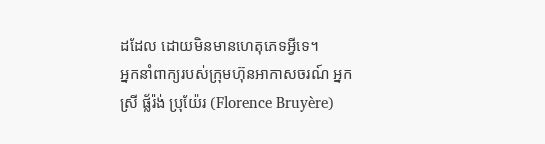ដដែល ដោយមិនមានហេតុភេទអ្វីទេ។
អ្នកនាំពាក្យរបស់ក្រុមហ៊ុនអាកាសចរណ៍ អ្នកស្រី ផ្ល័រ៉ង់ ប្រុយ៉ែរ (Florence Bruyère)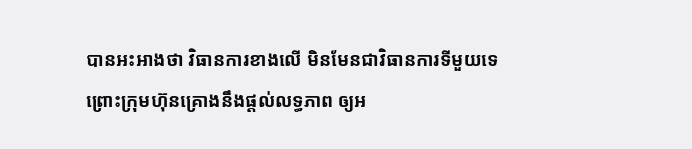បានអះអាងថា វិធានការខាងលើ មិនមែនជាវិធានការទីមួយទេ ព្រោះក្រុមហ៊ុនគ្រោងនឹងផ្ដល់លទ្ធភាព ឲ្យអ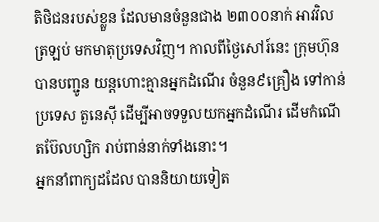តិថិជនរបស់ខ្លួន ដែលមានចំនួនជាង ២៣០០នាក់ អាវវិលត្រឡប់ មកមាតុប្រទេសវិញ។ កាលពីថ្ងៃសៅរ៍នេះ ក្រុមហ៊ុនបានបញ្ជូន យន្ដហោះគ្មានអ្នកដំណើរ ចំនួន៩គ្រឿង ទៅកាន់ប្រទេស តួនេស៊ី ដើម្បីអាចទទួលយកអ្នកដំណើរ ដើមកំណើតប៊ែលហ្សិក រាប់ពាន់នាក់ទាំងនោះ។
អ្នកនាំពាក្យដដែល បាននិយាយទៀត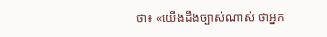ថា៖ «យើងដឹងច្បាស់ណាស់ ថាអ្នក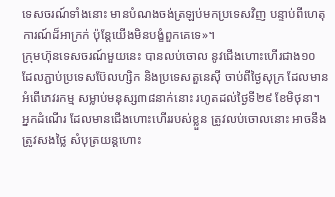ទេសចរណ៍ទាំងនោះ មានបំណងចង់ត្រឡប់មកប្រទេសវិញ បន្ទាប់ពីហេតុការណ៍ដ៏អាក្រក់ ប៉ុន្តែយើងមិនបង្ខំពួកគេទេ»។
ក្រុមហ៊ុនទេសចរណ៍មួយនេះ បានលប់ចោល នូវជើងហោះហើរជាង១០ ដែលភ្ជាប់ប្រទេសប៊ែលហ្សិក និងប្រទេសតួនេស៊ី ចាប់ពីថ្ងៃសុក្រ ដែលមានអំពើភេវរកម្ម សម្លាប់មនុស្ស៣៨នាក់នោះ រហូតដល់ថ្ងៃទី២៩ ខែមិថុនា។ អ្នកដំណើរ ដែលមានជើងហោះហើររបស់ខ្លួន ត្រូវលប់ចោលនោះ អាចនឹងត្រូវសងថ្លៃ សំបុត្រយន្ដហោះ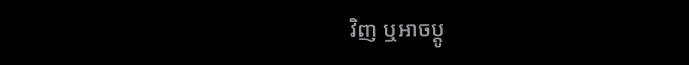វិញ ឬអាចប្ដូ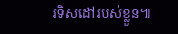រទិសដៅរបស់ខ្លួន៕